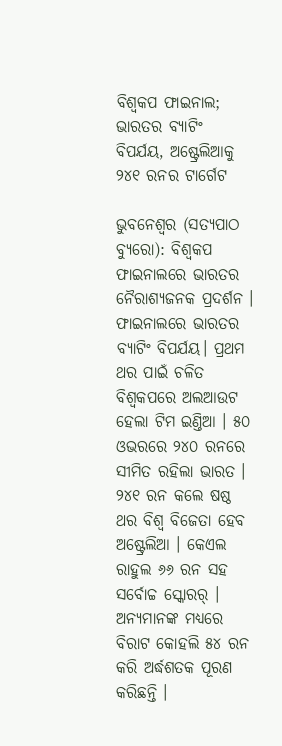ବିଶ୍ୱକପ ଫାଇନାଲ; ଭାରତର ବ୍ୟାଟିଂ ବିପର୍ଯୟ, ଅଷ୍ଟ୍ରେଲିଆକୁ ୨୪୧ ରନର ଟାର୍ଗେଟ

ଭୁବନେଶ୍ୱର (ସତ୍ୟପାଠ ବ୍ୟୁରୋ): ବିଶ୍ୱକପ ଫାଇନାଲରେ ଭାରତର ନୈରାଶ୍ୟଜନକ ପ୍ରଦର୍ଶନ । ଫାଇନାଲରେ ଭାରତର ବ୍ୟାଟିଂ ବିପର୍ଯୟ। ପ୍ରଥମ ଥର ପାଇଁ ଚଳିତ ବିଶ୍ୱକପରେ ଅଲଆଉଟ ହେଲା ଟିମ ଇଣ୍ତିଆ । ୫୦ ଓଭରରେ ୨୪୦ ରନରେ ସୀମିତ ରହିଲା ଭାରତ । ୨୪୧ ରନ କଲେ ଷଷ୍ଠ ଥର ବିଶ୍ୱ ବିଜେତା ହେବ ଅଷ୍ଟ୍ରେଲିଆ । କେଏଲ ରାହୁଲ ୬୬ ରନ ସହ ସର୍ବୋଚ୍ଚ ସ୍କୋରର୍ । ଅନ୍ୟମାନଙ୍କ ମଧ୍ୟରେ ବିରାଟ କୋହଲି ୫୪ ରନ କରି ଅର୍ଦ୍ଧଶତକ ପୂରଣ କରିଛନ୍ତି ।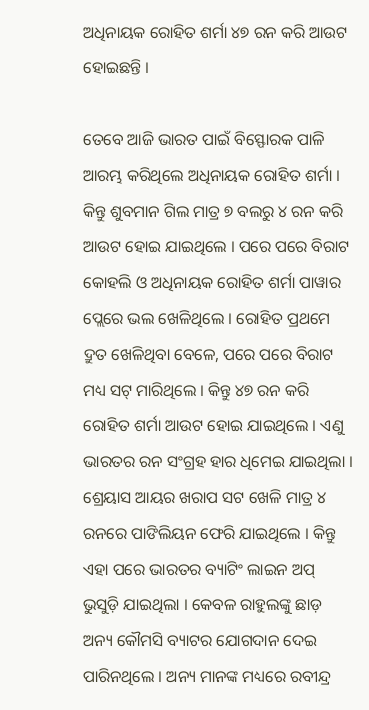ଅଧିନାୟକ ରୋହିତ ଶର୍ମା ୪୭ ରନ କରି ଆଉଟ ହୋଇଛନ୍ତି ।

ତେବେ ଆଜି ଭାରତ ପାଇଁ ବିସ୍ଫୋରକ ପାଳି ଆରମ୍ଭ କରିଥିଲେ ଅଧିନାୟକ ରୋହିତ ଶର୍ମା । କିନ୍ତୁ ଶୁବମାନ ଗିଲ ମାତ୍ର ୭ ବଲରୁ ୪ ରନ କରି ଆଉଟ ହୋଇ ଯାଇଥିଲେ । ପରେ ପରେ ବିରାଟ କୋହଲି ଓ ଅଧିନାୟକ ରୋହିତ ଶର୍ମା ପାୱାର ପ୍ଲେରେ ଭଲ ଖେଳିଥିଲେ । ରୋହିତ ପ୍ରଥମେ ଦ୍ରୁତ ଖେଳିଥିବା ବେଳେ, ପରେ ପରେ ବିରାଟ ମଧ୍ୟ ସଟ୍ ମାରିଥିଲେ । କିନ୍ତୁ ୪୭ ରନ କରି ରୋହିତ ଶର୍ମା ଆଉଟ ହୋଇ ଯାଇଥିଲେ । ଏଣୁ ଭାରତର ରନ ସଂଗ୍ରହ ହାର ଧିମେଇ ଯାଇଥିଲା । ଶ୍ରେୟାସ ଆୟର ଖରାପ ସଟ ଖେଳି ମାତ୍ର ୪ ରନରେ ପାଙିଲିୟନ ଫେରି ଯାଇଥିଲେ । କିନ୍ତୁ ଏହା ପରେ ଭାରତର ବ୍ୟାଟିଂ ଲାଇନ ଅପ୍ ଭୁସୁଡ଼ି ଯାଇଥିଲା । କେବଳ ରାହୁଲଙ୍କୁ ଛାଡ଼ ଅନ୍ୟ କୌମସି ବ୍ୟାଟର ଯୋଗଦାନ ଦେଇ ପାରିନଥିଲେ । ଅନ୍ୟ ମାନଙ୍କ ମଧ୍ୟରେ ରବୀନ୍ଦ୍ର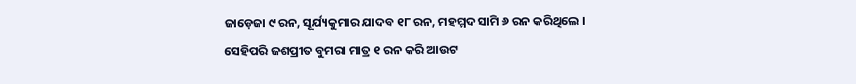ଜାଡ଼େଜା ୯ ରନ, ସୂର୍ଯ୍ୟକୁମାର ଯାଦବ ୧୮ ରନ, ମହମ୍ମଦ ସାମି ୬ ରନ କରିଥିଲେ । ସେହିପରି ଜଶପ୍ରୀତ ବୁମରା ମାତ୍ର ୧ ରନ କରି ଆଉଟ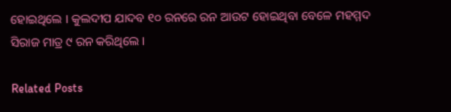ହୋଇଥିଲେ । କୁଲଦୀପ ଯାଦବ ୧୦ ରନରେ ରନ ଆଉଟ ହୋଇଥିବା ବେଳେ ମହମ୍ମଦ ସିରାଜ ମାତ୍ର ୯ ରନ କରିଥିଲେ ।

Related Posts